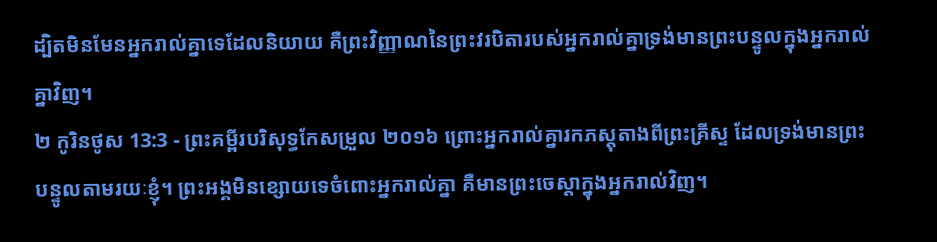ដ្បិតមិនមែនអ្នករាល់គ្នាទេដែលនិយាយ គឺព្រះវិញ្ញាណនៃព្រះវរបិតារបស់អ្នករាល់គ្នាទ្រង់មានព្រះបន្ទូលក្នុងអ្នករាល់គ្នាវិញ។
២ កូរិនថូស 13:3 - ព្រះគម្ពីរបរិសុទ្ធកែសម្រួល ២០១៦ ព្រោះអ្នករាល់គ្នារកភស្តុតាងពីព្រះគ្រីស្ទ ដែលទ្រង់មានព្រះបន្ទូលតាមរយៈខ្ញុំ។ ព្រះអង្គមិនខ្សោយទេចំពោះអ្នករាល់គ្នា គឺមានព្រះចេស្តាក្នុងអ្នករាល់វិញ។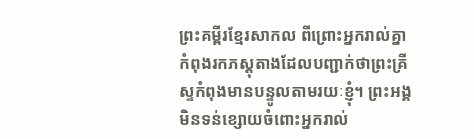ព្រះគម្ពីរខ្មែរសាកល ពីព្រោះអ្នករាល់គ្នាកំពុងរកភស្តុតាងដែលបញ្ជាក់ថាព្រះគ្រីស្ទកំពុងមានបន្ទូលតាមរយៈខ្ញុំ។ ព្រះអង្គមិនទន់ខ្សោយចំពោះអ្នករាល់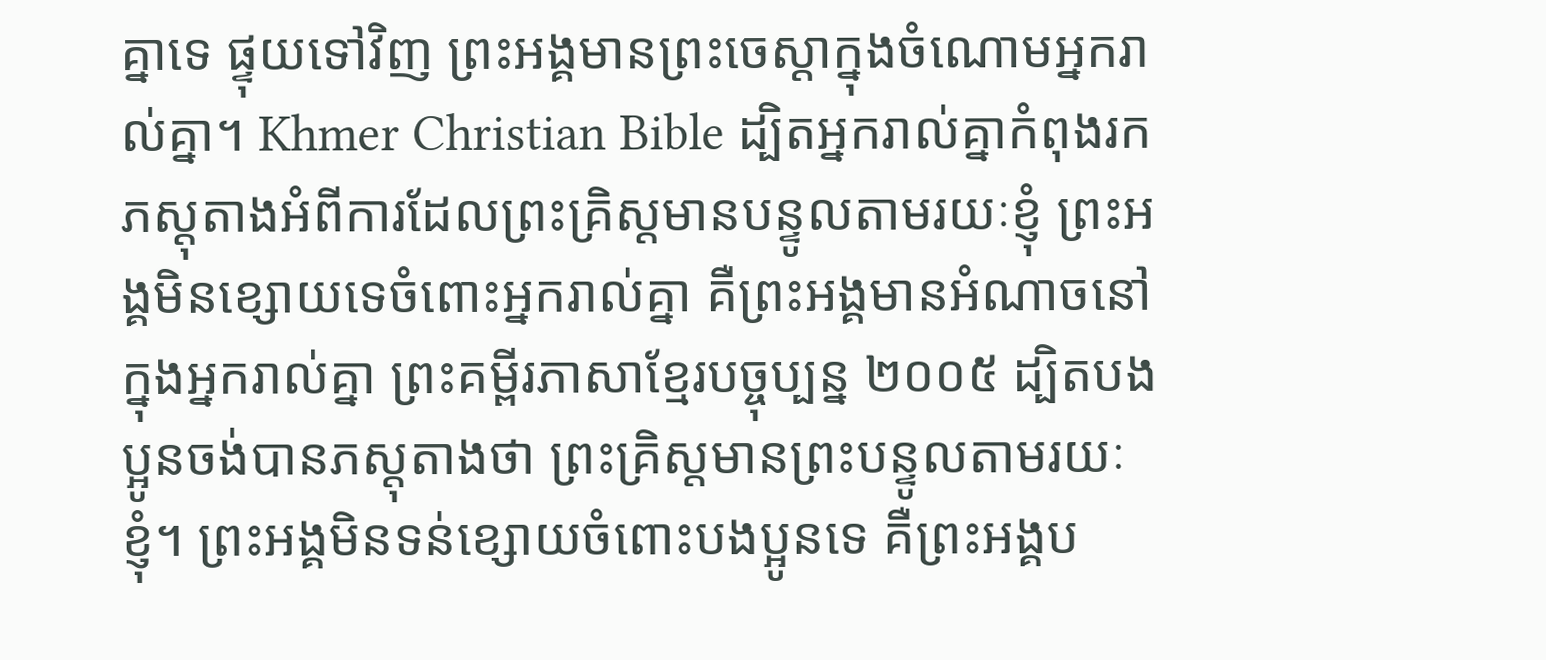គ្នាទេ ផ្ទុយទៅវិញ ព្រះអង្គមានព្រះចេស្ដាក្នុងចំណោមអ្នករាល់គ្នា។ Khmer Christian Bible ដ្បិតអ្នករាល់គ្នាកំពុងរកភស្ដុតាងអំពីការដែលព្រះគ្រិស្ដមានបន្ទូលតាមរយៈខ្ញុំ ព្រះអង្គមិនខ្សោយទេចំពោះអ្នករាល់គ្នា គឺព្រះអង្គមានអំណាចនៅក្នុងអ្នករាល់គ្នា ព្រះគម្ពីរភាសាខ្មែរបច្ចុប្បន្ន ២០០៥ ដ្បិតបងប្អូនចង់បានភស្ដុតាងថា ព្រះគ្រិស្តមានព្រះបន្ទូលតាមរយៈខ្ញុំ។ ព្រះអង្គមិនទន់ខ្សោយចំពោះបងប្អូនទេ គឺព្រះអង្គប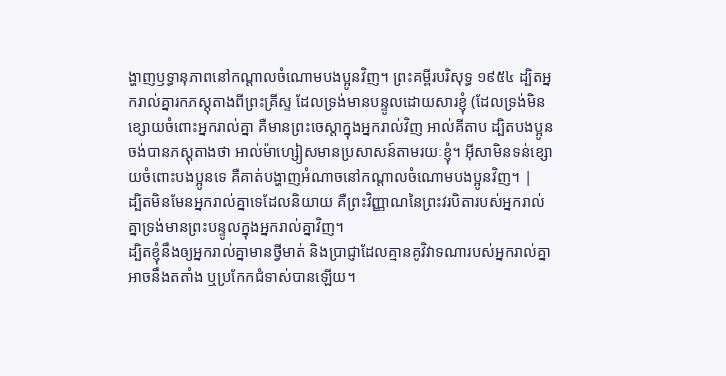ង្ហាញឫទ្ធានុភាពនៅកណ្ដាលចំណោមបងប្អូនវិញ។ ព្រះគម្ពីរបរិសុទ្ធ ១៩៥៤ ដ្បិតអ្នករាល់គ្នារកភស្តុតាងពីព្រះគ្រីស្ទ ដែលទ្រង់មានបន្ទូលដោយសារខ្ញុំ (ដែលទ្រង់មិនខ្សោយចំពោះអ្នករាល់គ្នា គឺមានព្រះចេស្តាក្នុងអ្នករាល់វិញ អាល់គីតាប ដ្បិតបងប្អូនចង់បានភស្ដុតាងថា អាល់ម៉ាហ្សៀសមានប្រសាសន៍តាមរយៈខ្ញុំ។ អ៊ីសាមិនទន់ខ្សោយចំពោះបងប្អូនទេ គឺគាត់បង្ហាញអំណាចនៅកណ្ដាលចំណោមបងប្អូនវិញ។ |
ដ្បិតមិនមែនអ្នករាល់គ្នាទេដែលនិយាយ គឺព្រះវិញ្ញាណនៃព្រះវរបិតារបស់អ្នករាល់គ្នាទ្រង់មានព្រះបន្ទូលក្នុងអ្នករាល់គ្នាវិញ។
ដ្បិតខ្ញុំនឹងឲ្យអ្នករាល់គ្នាមានថ្វីមាត់ និងប្រាជ្ញាដែលគ្មានគូវិវាទណារបស់អ្នករាល់គ្នាអាចនឹងតតាំង ឬប្រកែកជំទាស់បានឡើយ។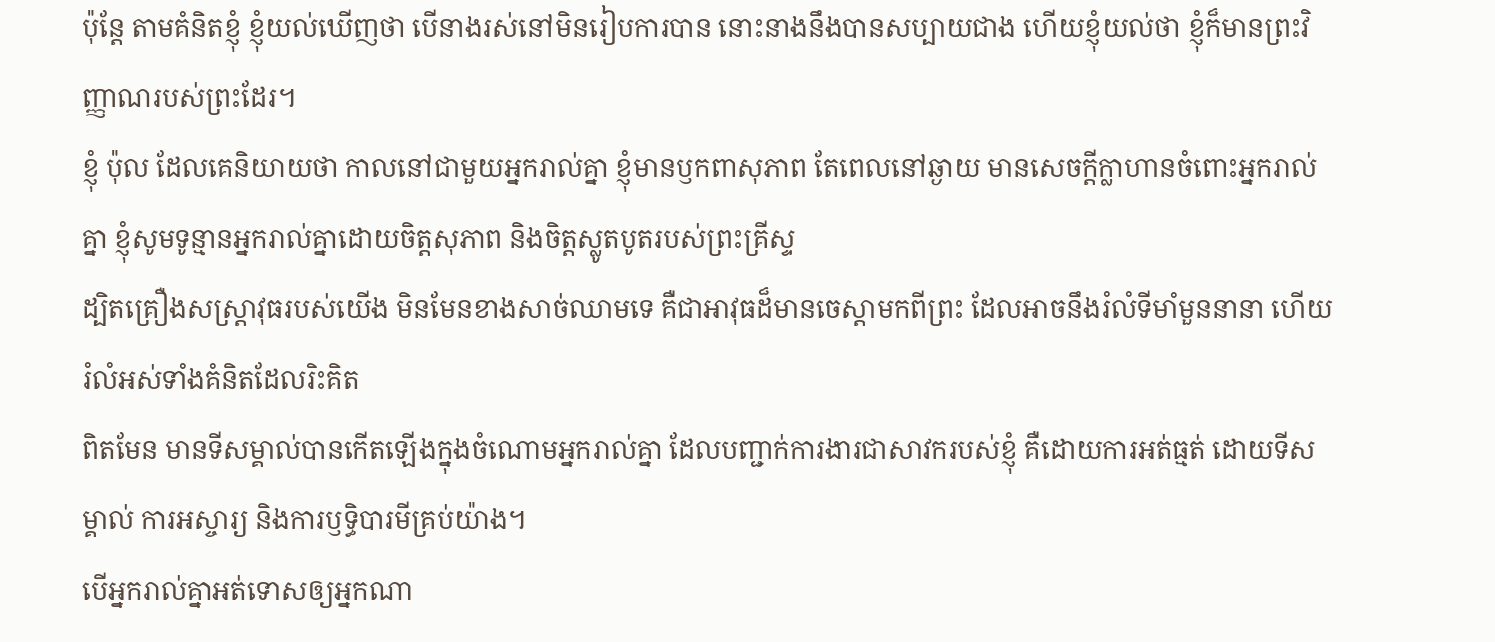ប៉ុន្តែ តាមគំនិតខ្ញុំ ខ្ញុំយល់ឃើញថា បើនាងរស់នៅមិនរៀបការបាន នោះនាងនឹងបានសប្បាយជាង ហើយខ្ញុំយល់ថា ខ្ញុំក៏មានព្រះវិញ្ញាណរបស់ព្រះដែរ។
ខ្ញុំ ប៉ុល ដែលគេនិយាយថា កាលនៅជាមួយអ្នករាល់គ្នា ខ្ញុំមានឫកពាសុភាព តែពេលនៅឆ្ងាយ មានសេចក្តីក្លាហានចំពោះអ្នករាល់គ្នា ខ្ញុំសូមទូន្មានអ្នករាល់គ្នាដោយចិត្តសុភាព និងចិត្តស្លូតបូតរបស់ព្រះគ្រីស្ទ
ដ្បិតគ្រឿងសស្ត្រាវុធរបស់យើង មិនមែនខាងសាច់ឈាមទេ គឺជាអាវុធដ៏មានចេស្ដាមកពីព្រះ ដែលអាចនឹងរំលំទីមាំមួននានា ហើយរំលំអស់ទាំងគំនិតដែលរិះគិត
ពិតមែន មានទីសម្គាល់បានកើតឡើងក្នុងចំណោមអ្នករាល់គ្នា ដែលបញ្ជាក់ការងារជាសាវករបស់ខ្ញុំ គឺដោយការអត់ធ្មត់ ដោយទីសម្គាល់ ការអស្ចារ្យ និងការឫទ្ធិបារមីគ្រប់យ៉ាង។
បើអ្នករាល់គ្នាអត់ទោសឲ្យអ្នកណា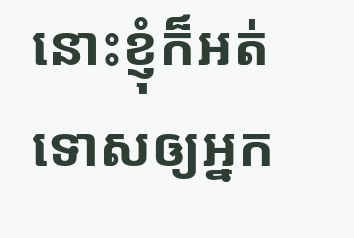នោះខ្ញុំក៏អត់ទោសឲ្យអ្នក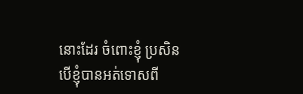នោះដែរ ចំពោះខ្ញុំ ប្រសិនបើខ្ញុំបានអត់ទោសពី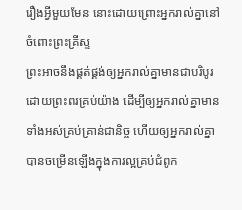រឿងអ្វីមួយមែន នោះដោយព្រោះអ្នករាល់គ្នានៅចំពោះព្រះគ្រីស្ទ
ព្រះអាចនឹងផ្គត់ផ្គង់ឲ្យអ្នករាល់គ្នាមានជាបរិបូរ ដោយព្រះពរគ្រប់យ៉ាង ដើម្បីឲ្យអ្នករាល់គ្នាមានទាំងអស់គ្រប់គ្រាន់ជានិច្ច ហើយឲ្យអ្នករាល់គ្នាបានចម្រើនឡើងក្នុងការល្អគ្រប់ជំពូក